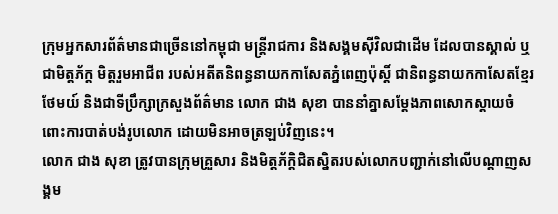ក្រុមអ្នកសារព័ត៌មានជាច្រើននៅកម្ពុជា មន្ត្រីរាជការ និងសង្គមស៊ីវិលជាដើម ដែលបានស្គាល់ ឬជាមិត្តភ័ក្ត មិត្តរួមអាជីព របស់អតីតនិពន្ធនាយកកាសែតភ្នំពេញប៉ុស្តិ៍ ជានិពន្ធនាយកកាសែតខ្មែរថែមយ៍ និងជាទីប្រឹក្សាក្រសួងព័ត៌មាន លោក ជាង សុខា បាននាំគ្នាសម្តែងភាពសោកស្តាយចំពោះការបាត់បង់រូបលោក ដោយមិនអាចត្រឡប់វិញនេះ។
លោក ជាង សុខា ត្រូវបានក្រុមគ្រួសារ និងមិត្តភ័ក្តិជិតស្និតរបស់លោកបញ្ជាក់នៅលើបណ្តាញសង្គម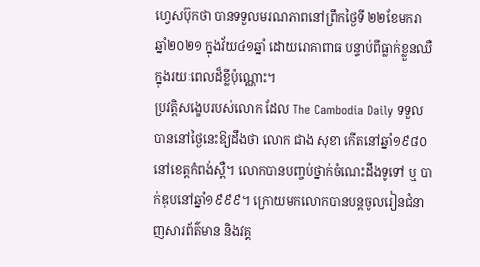ហ្វេសប៊ុកថា បានទទួលមរណភាពនៅព្រឹកថ្ងៃទី ២២ខែមករា ឆ្នាំ២០២១ ក្នុងវ័យ៤១ឆ្នាំ ដោយរោគាពាធ បន្ទាប់ពីធ្លាក់ខ្លួនឈឺក្នុងរយៈពេលដ៏ខ្លីប៉ុណ្ណោះ។
ប្រវត្តិសង្ខេបរបស់លោក ដែល The Cambodia Daily ទទួលបាននៅថ្ងៃនេះឱ្យដឹងថា លោក ជាង សុខា កើតនៅឆ្នាំ១៩៨០ នៅខេត្តកំពង់ស្ពឺ។ លោកបានបញ្ចប់ថ្នាក់ចំណេះដឹងទូទៅ ឬ បាក់ឌុបនៅឆ្នាំ១៩៩៩។ ក្រោយមកលោកបានបន្តចូលរៀនជំនាញសារព័ត៌មាន និងវគ្គ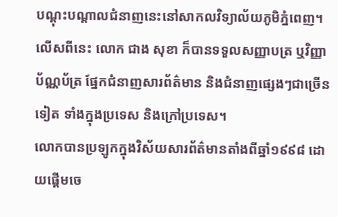បណ្តុះបណ្តាលជំនាញនេះនៅសាកលវិទ្យាល័យភូមិភ្នំពេញ។
លើសពីនេះ លោក ជាង សុខា ក៏បានទទួលសញ្ញាបត្រ ឬវិញ្ញាប័ណ្ណប័ត្រ ផ្នែកជំនាញសារព័ត៌មាន និងជំនាញផ្សេងៗជាច្រើនទៀត ទាំងក្នុងប្រទេស និងក្រៅប្រទេស។
លោកបានប្រឡូកក្នុងវិស័យសារព័ត៌មានតាំងពីឆ្នាំ១៩៩៨ ដោយផ្ដើមចេ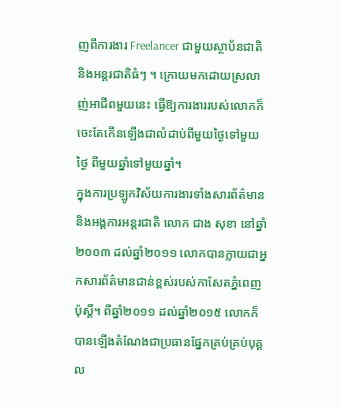ញពីការងារ Freelancer ជាមួយស្ថាប័នជាតិ និងអន្តរជាតិធំៗ ។ ក្រោយមកដោយស្រលាញ់អាជីពមួយនេះ ធ្វើឱ្យការងាររបស់លោកក៏ចេះតែកើនឡើងជាលំដាប់ពីមួយថ្ងៃទៅមួយថ្ងៃ ពីមួយឆ្នាំទៅមួយឆ្នាំ។
ក្នុងការប្រឡូកវិស័យការងារទាំងសារព័ត៌មាន និងអង្គការអន្តរជាតិ លោក ជាង សុខា នៅឆ្នាំ២០០៣ ដល់ឆ្នាំ២០១១ លោកបានក្លាយជាអ្នកសារព័ត៌មានជាន់ខ្ពស់របស់កាសែតភ្នំពេញប៉ុស្តិ៍។ ពីឆ្នាំ២០១១ ដល់ឆ្នាំ២០១៥ លោកក៏បានឡើងតំណែងជាប្រធានផ្នែកគ្រប់គ្រប់បុគ្គល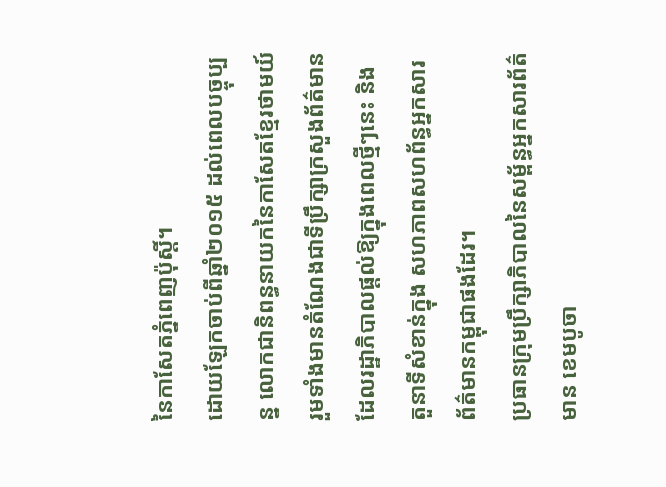នៃកាសែតភ្នំពេញប៉ុស្តិ៍។
ដោយឡែកចាប់ពីឆ្នាំ២០១៥ ដល់ពេលបច្ចុប្បន្ន លោកជានិពន្ធនាយកនៃកាសែតខ្មែរថាមយ៍ រួមទាំងមានតំណែងជាទីប្រឹក្សាក្រសួងព័ត៌មានដែលរដ្ឋាភិបាលផ្តល់ឱ្យក្នុងពេលថ្មីៗនេះ និងតួនាទីសំខាន់ក្នុង សហភាពសហព័ន្ធអ្នកសារព័ត៌មានកម្ពុជាផងដែរ។
ប្រធានក្រុមប្រឹក្សាភិបាលនៃសម្ព័ន្ធអ្នកសារព័ត៌មាន ខេមបូចា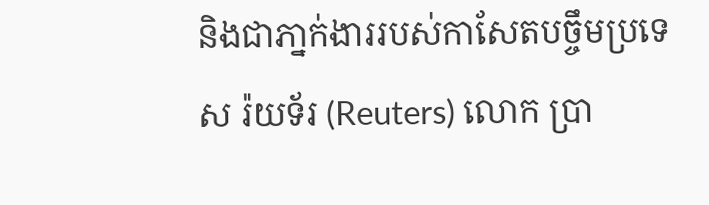និងជាភា្នក់ងាររបស់កាសែតបច្ចឹមប្រទេស រ៉យទ័រ (Reuters) លោក ប្រា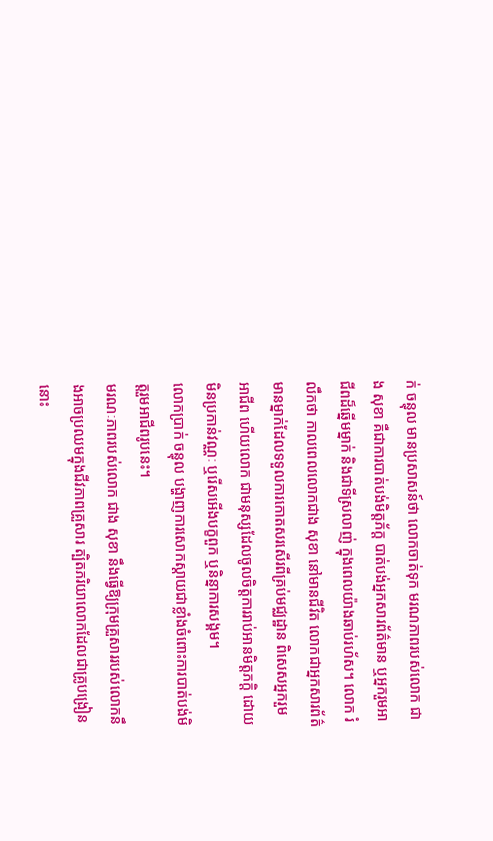ក់ ចន្ធុល មានប្រសាសន៍ថា លោកចាត់ទុក មរណភាពរបស់លោក ជាង សុខា គឺជាការបាត់បង់មិត្តភ័ក្ត បាត់បង់អ្នកសារព័ត៌មាន ឬអ្នករួមអាជីពដ៏ឆ្នើមម្នាក់ និងជាទីស្រលាញ់ ក្នុងពេលយ៉ាងឆាប់រហ័ស។ លោក រំលឹកថា កាលពេលលោកជាង សុខា នៅមានជីវិត លោកជាអ្នកសារព័ត៌មានម្នាក់ដែលទទួលការកោតសរសើរពីគ្រប់មជ្ឈដ្ឋាន ពិសេសអ្នករួមអាជីព ហើយលោក ជាមនុស្សដែលចូលចិត្តការរាប់អានមិត្តភក្តិ ដោយមិនប្រកាន់វណ្ណៈ ឬរើសអើងបក្ខពួក ឬនិន្នាការសង្គម។
លោកប្រាក់ ចន្ធុល បង្ហាញការសោកស្តាយជាខ្លាំងចំពោះការបាត់បង់មិត្តរួមអាជីពរូបនេះ។
មរណៈភាពរបស់លោក ជាង សុខា នឹងធ្វើឱ្យក្រុមគ្រួសាររបស់លោកនឹងអាចប្រឈមក្នុងជីវភាពគ្រួសារ ត្បិតភរិយាលោកដែលជាគ្រូបង្រៀននោះ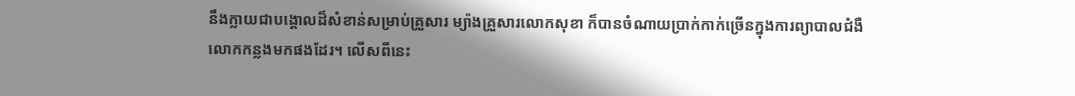នឹងក្លាយជាបង្គោលដ៏សំខាន់សម្រាប់គ្រួសារ ម្យ៉ាងគ្រួសារលោកសុខា ក៏បានចំណាយប្រាក់កាក់ច្រើនក្នុងការព្យាបាលជំងឺលោកកន្លងមកផងដែរ។ លើសពីនេះ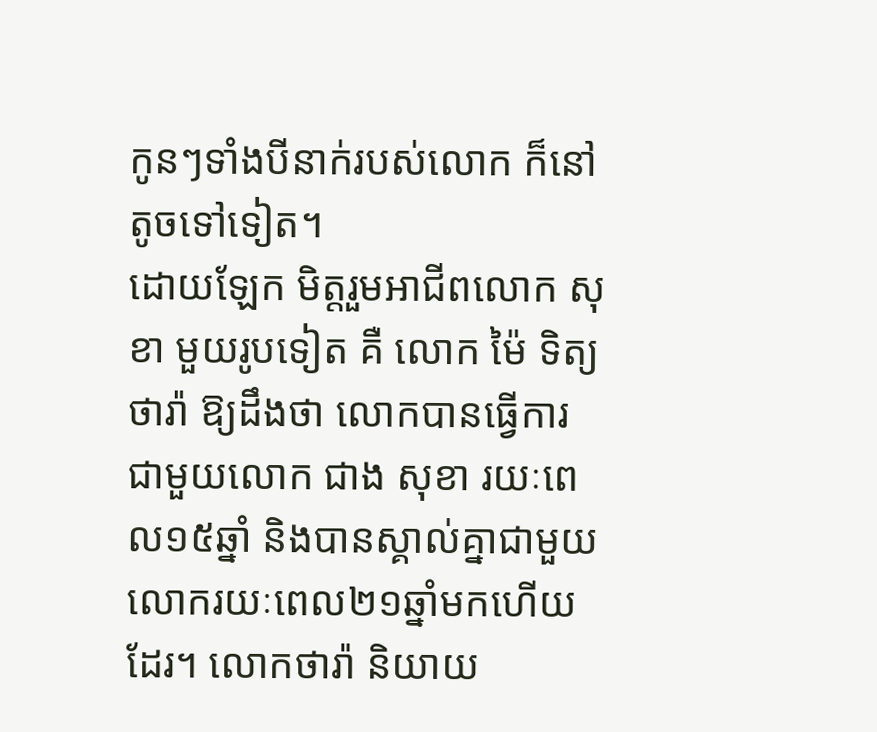កូនៗទាំងបីនាក់របស់លោក ក៏នៅតូចទៅទៀត។
ដោយឡែក មិត្តរួមអាជីពលោក សុខា មួយរូបទៀត គឺ លោក ម៉ៃ ទិត្យថារ៉ា ឱ្យដឹងថា លោកបានធ្វើការជាមួយលោក ជាង សុខា រយៈពេល១៥ឆ្នាំ និងបានស្គាល់គ្នាជាមួយលោករយៈពេល២១ឆ្នាំមកហើយដែរ។ លោកថារ៉ា និយាយ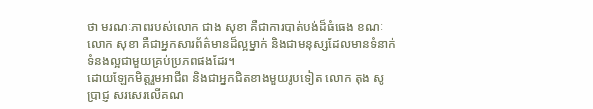ថា មរណៈភាពរបស់លោក ជាង សុខា គឺជាការបាត់បង់ដ៏ធំធេង ខណៈលោក សុខា គឺជាអ្នកសារព័ត៌មានដ៏ល្អម្នាក់ និងជាមនុស្សដែលមានទំនាក់ទំនងល្អជាមួយគ្រប់ប្រភពផងដែរ។
ដោយឡែកមិត្តរួមអាជីព និងជាអ្នកជិតខាងមួយរូបទៀត លោក តុង សូប្រាជ្ញ សរសេរលើគណ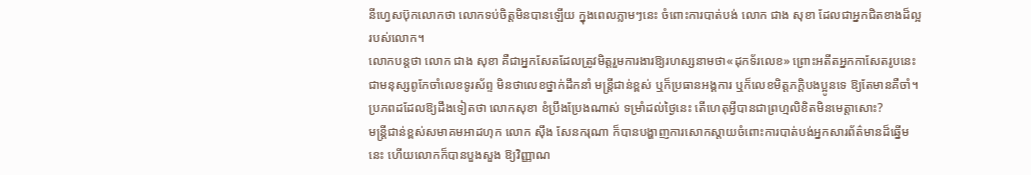នីហ្វេសប៊ុកលោកថា លោកទប់ចិត្តមិនបានឡើយ ក្នុងពេលភ្លាមៗនេះ ចំពោះការបាត់បង់ លោក ជាង សុខា ដែលជាអ្នកជិតខាងដ៏ល្អរបស់លោក។
លោកបន្តថា លោក ជាង សុខា គឺជាអ្នកសែតដែលត្រូវមិត្តរួមការងារឱ្យរហស្សនាមថា«ដុកទ័រលេខ» ព្រោះអតីតអ្នកកាសែតរូបនេះជាមនុស្សពូកែចាំលេខទូរស័ព្ទ មិនថាលេខថ្នាក់ដឹកនាំ មន្ត្រីជាន់ខ្ពស់ ឬក៏ប្រធានអង្គការ ឬក៏លេខមិត្តភក្តិបងប្អូនទេ ឱ្យតែមានគឺចាំ។ ប្រភពដដែលឱ្យដឹងទៀតថា លោកសុខា ខំប្រឹងប្រែងណាស់ ទម្រាំដល់ថ្ងៃនេះ តើហេតុអ្វីបានជាព្រហ្មលិខិតមិនមេត្តាសោះ?
មន្ត្រីជាន់ខ្ពស់សមាគមអាដហុក លោក ស៊ឹង សែនករុណា ក៏បានបង្ហាញការសោកស្តាយចំពោះការបាត់បង់អ្នកសារព័ត៌មានដ៏ឆ្នើមនេះ ហើយលោកក៏បានបួងសួង ឱ្យវិញ្ញាណ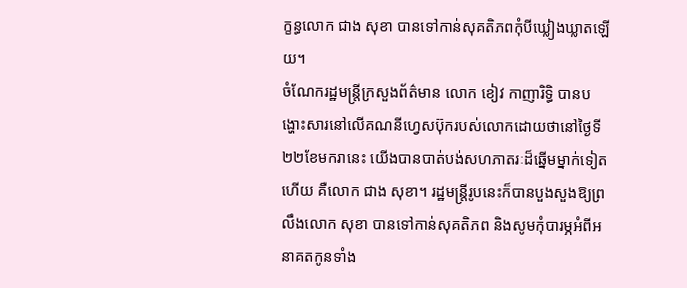ក្ខន្ធលោក ជាង សុខា បានទៅកាន់សុគតិភពកុំបីឃ្លៀងឃ្លាតឡើយ។
ចំណែករដ្ឋមន្ត្រីក្រសួងព័ត៌មាន លោក ខៀវ កាញារិទ្ធិ បានបង្ហោះសារនៅលើគណនីហ្វេសប៊ុករបស់លោកដោយថានៅថ្ងៃទី ២២ខែមករានេះ យើងបានបាត់បង់សហភាតរៈដ៏ឆ្នើមម្នាក់ទៀតហើយ គឺលោក ជាង សុខា។ រដ្ឋមន្ត្រីរូបនេះក៏បានបួងសួងឱ្យព្រលឹងលោក សុខា បានទៅកាន់សុគតិភព និងសូមកុំបារម្ភអំពីអនាគតកូនទាំង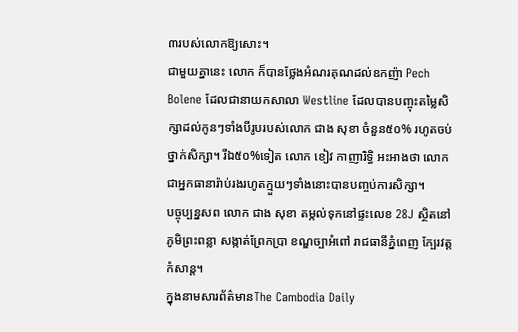៣របស់លោកឱ្យសោះ។
ជាមួយគ្នានេះ លោក ក៏បានថ្លែងអំណរគុណដល់ឧកញ៉ា Pech Bolene ដែលជានាយកសាលា Westline ដែលបានបញ្ចុះតម្លៃសិក្សាដល់កូនៗទាំងបីរូបរបស់លោក ជាង សុខា ចំនួន៥០% រហូតចប់ថ្នាក់សិក្សា។ រីឯ៥០%ទៀត លោក ខៀវ កាញារិទ្ធិ អះអាងថា លោកជាអ្នកធានារ៉ាប់រងរហូតក្មួយៗទាំងនោះបានបញ្ចប់ការសិក្សា។
បច្ចុប្បន្នសព លោក ជាង សុខា តម្កល់ទុកនៅផ្ទះលេខ 28J ស្ថិតនៅភូមិព្រះពន្លា សង្កាត់ព្រែកប្រា ខណ្ឌច្បាអំពៅ រាជធានីភ្នំពេញ ក្បែរវត្តកំសាន្ត។
ក្នុងនាមសារព័ត៌មានThe Cambodia Daily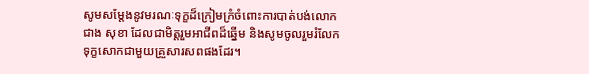សូមសម្តែងនូវមរណៈទុក្ខដ៏ក្រៀមក្រំចំពោះការបាត់បង់លោក ជាង សុខា ដែលជាមិត្តរួមអាជីពដ៏ឆ្នើម និងសូមចូលរួមរំលែកទុក្ខសោកជាមួយគ្រួសារសពផងដែរ។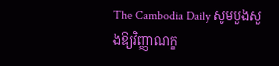The Cambodia Daily សូមបួងសួងឱ្យវិញ្ញាណក្ខ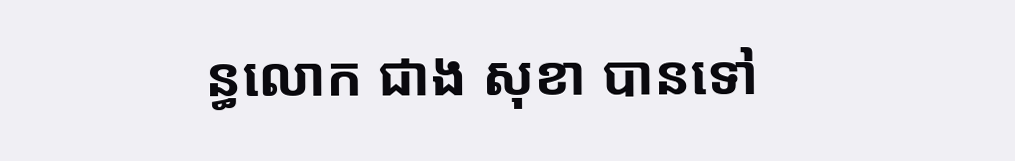ន្ធលោក ជាង សុខា បានទៅ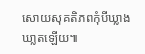សោយសុគតិភពកុំបីឃ្លាងឃា្លតឡើយ៕